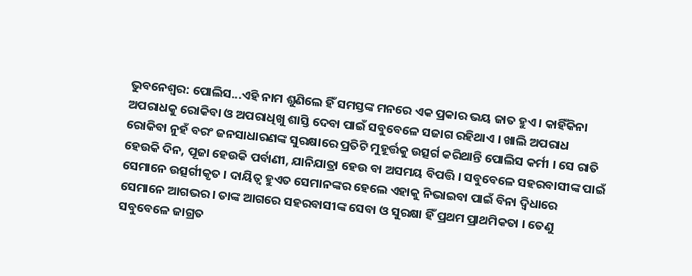ଭୁବନେଶ୍ବର: ପୋଲିସ...ଏହି ନାମ ଶୁଣିଲେ ହିଁ ସମସ୍ତଙ୍କ ମନରେ ଏକ ପ୍ରକାର ଭୟ ଜାତ ହୁଏ । କାହିଁକିନା ଅପରାଧକୁ ରୋକିବା ଓ ଅପରାଧିଖୁ ଶାସ୍ତି ଦେବା ପାଇଁ ସବୁବେଳେ ସଜାଗ ରହିଥାଏ । ଖାଲି ଅପରାଧ ରୋକିବା ନୁହଁ ବରଂ ଜନସାଧାରଣଙ୍କ ସୁରକ୍ଷାରେ ପ୍ରତିଟି ମୁହୂର୍ତ୍ତକୁ ଉତ୍ସର୍ଗ କରିଥାନ୍ତି ପୋଲିସ କର୍ମୀ । ସେ ରାତି ହେଉକି ଦିନ, ପୂଜା ହେଉକି ପର୍ବାଣୀ, ଯାନିଯାତ୍ରା ହେଉ ବା ଅସମୟ ବିପତ୍ତି । ସବୁବେଳେ ସହରବାସୀଙ୍କ ପାଇଁ ସେମାନେ ଉତ୍ସର୍ଗୀକୃତ । ଦାୟିତ୍ବ ହୁଏତ ସେମାନଙ୍କର ହେଲେ ଏହାକୁ ନିଭାଇବା ପାଇଁ ବିନା ଦ୍ବିଧାରେ ସେମାନେ ଆଗଭର । ତାଙ୍କ ଆଗରେ ସହରବାସୀଙ୍କ ସେବା ଓ ସୁରକ୍ଷା ହିଁ ପ୍ରଥମ ପ୍ରାଥମିକତା । ତେଣୁ ସବୁବେଳେ ଜାଗ୍ରତ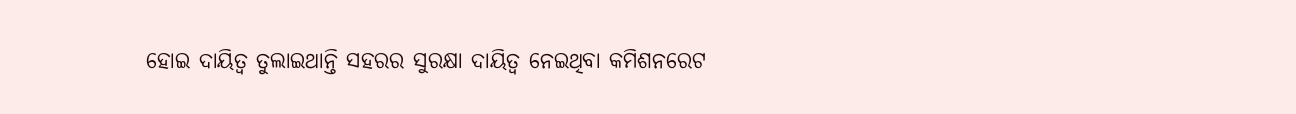ହୋଇ ଦାୟିତ୍ବ ତୁଲାଇଥାନ୍ତି ସହରର ସୁରକ୍ଷା ଦାୟିତ୍ବ ନେଇଥିବା କମିଶନରେଟ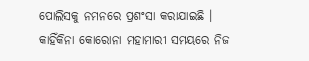ପୋଲିସକୁ ନମନରେ ପ୍ରଶଂସା କରାଯାଇଛି ।
କାହିଁକିନା କୋରୋନା ମହାମାରୀ ସମୟରେ ନିଜ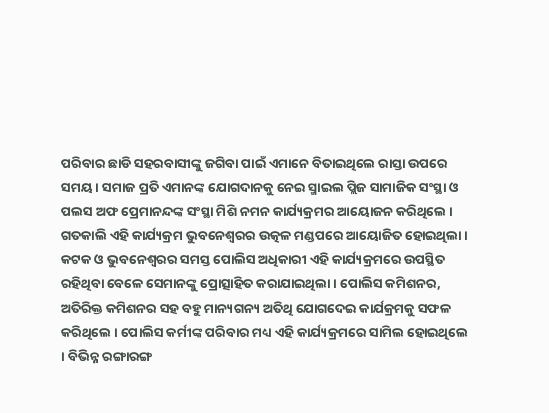ପରିବାର ଛାଡି ସହରବାସୀଙ୍କୁ ଜଗିବା ପାଇଁ ଏମାନେ ବିତାଇଥିଲେ ରାସ୍ତା ଉପରେ ସମୟ । ସମାଜ ପ୍ରତି ଏମାନଙ୍କ ଯୋଗଦାନକୁ ନେଇ ସ୍ମାଇଲ ପ୍ଲିଜ ସାମାଜିକ ସଂସ୍ଥା ଓ ପଲସ ଅଫ ପ୍ରେମାନନ୍ଦଙ୍କ ସଂସ୍ଥା ମିଶି ନମନ କାର୍ଯ୍ୟକ୍ରମର ଆୟୋଜନ କରିଥିଲେ । ଗତକାଲି ଏହି କାର୍ଯ୍ୟକ୍ରମ ଭୁବନେଶ୍ବରର ଉତ୍କଳ ମଣ୍ଡପରେ ଆୟୋଜିତ ହୋଇଥିଲା ।
କଟକ ଓ ଭୁବନେଶ୍ୱରର ସମସ୍ତ ପୋଲିସ ଅଧିକାରୀ ଏହି କାର୍ଯ୍ୟକ୍ରମରେ ଉପସ୍ଥିତ ରହିଥିବା ବେଳେ ସେମାନଙ୍କୁ ପ୍ରୋତ୍ସାହିତ କରାଯାଇଥିଲା । ପୋଲିସ କମିଶନର, ଅତିରିକ୍ତ କମିଶନର ସହ ବହୁ ମାନ୍ୟଗନ୍ୟ ଅତିଥି ଯୋଗଦେଇ କାର୍ଯକ୍ରମକୁ ସଫଳ କରିଥିଲେ । ପୋଲିସ କର୍ମୀଙ୍କ ପରିବାର ମଧ୍ୟ ଏହି କାର୍ଯ୍ୟକ୍ରମରେ ସାମିଲ ହୋଇଥିଲେ । ବିଭିନ୍ନ ରଙ୍ଗାରଙ୍ଗ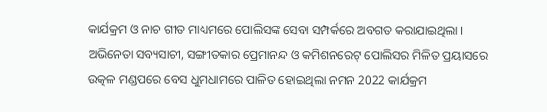କାର୍ଯକ୍ରମ ଓ ନାଚ ଗୀତ ମାଧ୍ୟମରେ ପୋଲିସଙ୍କ ସେବା ସମ୍ପର୍କରେ ଅବଗତ କରାଯାଇଥିଲା । ଅଭିନେତା ସବ୍ୟସାଚୀ, ସଙ୍ଗୀତକାର ପ୍ରେମାନନ୍ଦ ଓ କମିଶନରେଟ୍ ପୋଲିସର ମିଳିତ ପ୍ରୟାସରେ ଉତ୍କଳ ମଣ୍ଡପରେ ବେସ ଧୁମଧାମରେ ପାଳିତ ହୋଇଥିଲା ନମନ 2022 କାର୍ଯକ୍ରମ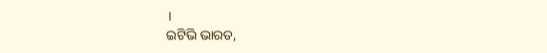।
ଇଟିଭି ଭାରତ,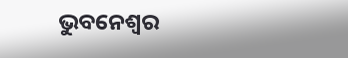ଭୁବନେଶ୍ବର